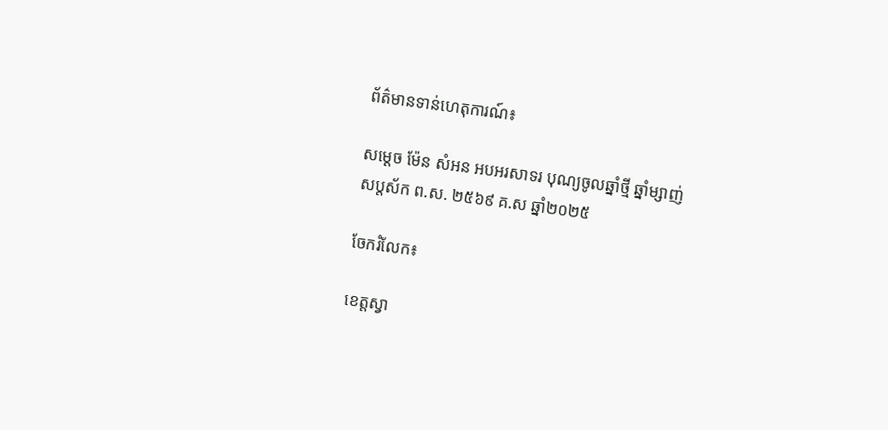ព័ត៌មានទាន់ហេតុការណ៍៖

សម្តេច ម៉ែន សំអន អបអរសាទរ បុណ្យចូលឆ្នាំថ្មី ឆ្នាំម្សាញ់ សប្តស័ក ព.ស. ២៥៦៩ គ.ស ឆ្នាំ២០២៥

ចែករំលែក៖

ខេត្តស្វា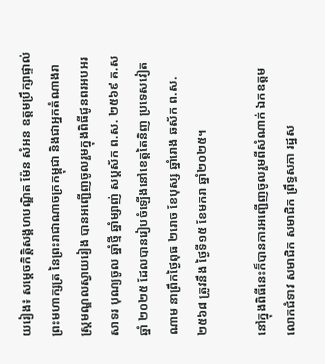យរៀង៖ សម្តេចកិត្តិសង្គហបណ្ឌិត ម៉ែន សំអន ឧត្តមប្រឹក្សាផ្ទាល់ព្រះមហាក្សត្រ នៃព្រះរាជាណាចក្រកម្ពុជា និងជាអ្នកតំណាងរាស្រ្តមណ្ឌលស្វាយរៀង បានអញ្ជើញចូលរួមក្នុងពិធីជូនពរអបអរសាទរ បុណ្យចូល ឆ្នាំថ្មី ឆ្នាំម្សាញ់ សប្តស័ក ព.ស. ២៥៦៩ គ.ស ឆ្នាំ ២០២៥ ដែលបានរៀបចំឡើងនៅខេត្តតៃនិញ ប្រទេសវៀតណាម នាព្រឹកថ្ងៃពុធ ២រោច ខែបុស្ស ឆ្នាំរោង ឆស័ក ព.ស. ២៥៦៨ ត្រូវនឹង ថ្ងៃទី១៥ ខែមករា ឆ្នាំ២០២៥។

នៅក្នុងពិធីនេះក៏បានការអញ្ជើញចូលរួមពីសំណាក់ ឯកឧត្ដម លោកជំទាវ សមាជិក សមាជិក ព្រឹទ្ធសភា រដ្ឋស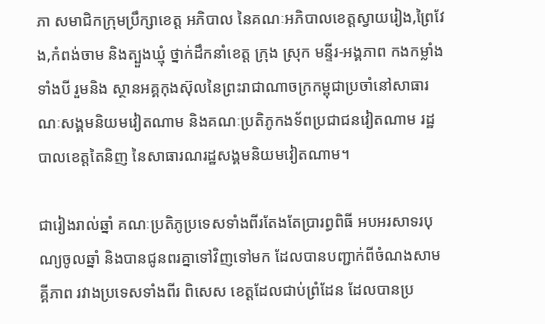ភា សមាជិកក្រុមប្រឹក្សាខេត្ត អភិបាល នៃគណៈអភិបាលខេត្តស្វាយរៀង,ព្រៃវែង,កំពង់ចាម និងត្បួងឃ្មុំ ថ្នាក់ដឹកនាំខេត្ត ក្រុង ស្រុក មន្ទីរ-អង្គភាព កងកម្លាំងទាំងបី រួមនិង ស្ថានអគ្គកុងស៊ុលនៃព្រះរាជាណាចក្រកម្ពុជាប្រចាំនៅសាធារណៈសង្គមនិយមវៀតណាម និងគណៈប្រតិភូកងទ័ពប្រជាជនវៀតណាម រដ្ឋបាលខេត្តតៃនិញ នៃសាធារណរដ្ឋសង្គមនិយមវៀតណាម។

ជារៀងរាល់ឆ្នាំ គណៈប្រតិភូប្រទេសទាំងពីរតែងតែប្រារព្ធពិធី អបអរសាទរបុណ្យចូលឆ្នាំ និងបានជូនពរគ្នាទៅវិញទៅមក ដែលបានបញ្ជាក់ពីចំណងសាមគ្គីភាព រវាងប្រទេសទាំងពីរ ពិសេស ខេត្តដែលជាប់ព្រំដែន ដែលបានប្រ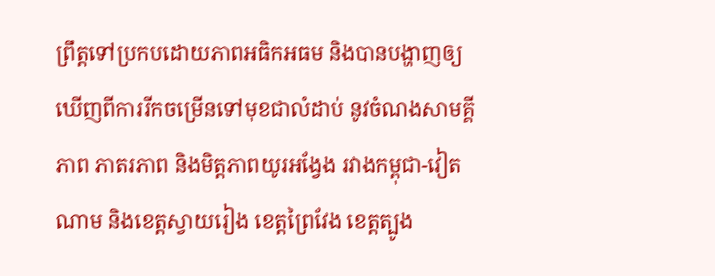ព្រឹត្តទៅប្រកបដោយភាពអធិកអធម និងបានបង្ហាញឲ្យឃើញពីការរីកចម្រើនទៅមុខជាលំដាប់ នូវចំណងសាមគ្គីភាព ភាតរភាព និងមិត្តភាពយូរអង្វែង រវាងកម្ពុជា-វៀតណាម និងខេត្តស្វាយរៀង ខេត្តព្រៃវែង ខេត្តត្បូង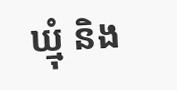ឃ្មុំ និង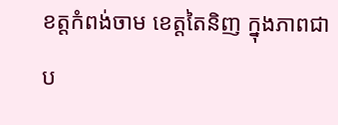ខត្តកំពង់ចាម ខេត្តតៃនិញ ក្នុងភាពជាប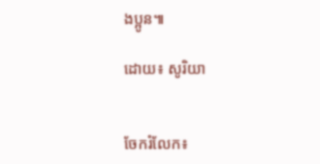ងប្អូន៕

ដោយ៖ សូរិយា


ចែករំលែក៖